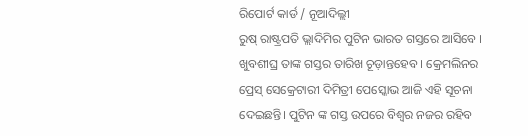ରିପୋର୍ଟ କାର୍ଡ / ନୂଆଦିଲ୍ଲୀ
ରୁଷ୍ ରାଷ୍ଟ୍ରପତି ଭ୍ଲାଦିମିର ପୁଟିନ ଭାରତ ଗସ୍ତରେ ଆସିବେ । ଖୁବଶୀଘ୍ର ତାଙ୍କ ଗସ୍ତର ତାରିଖ ଚୂଡ଼ାନ୍ତହେବ । କ୍ରେମଲିନର ପ୍ରେସ୍ ସେକ୍ରେଟାରୀ ଦିମିତ୍ରୀ ପେସ୍କୋଭ ଆଜି ଏହି ସୂଚନା ଦେଇଛନ୍ତି। ପୁଟିନ ଙ୍କ ଗସ୍ତ ଉପରେ ବିଶ୍ୱର ନଜର ରହିବ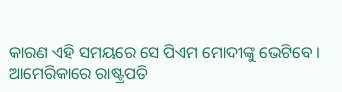କାରଣ ଏହି ସମୟରେ ସେ ପିଏମ ମୋଦୀଙ୍କୁ ଭେଟିବେ । ଆମେରିକାରେ ରାଷ୍ଟ୍ରପତି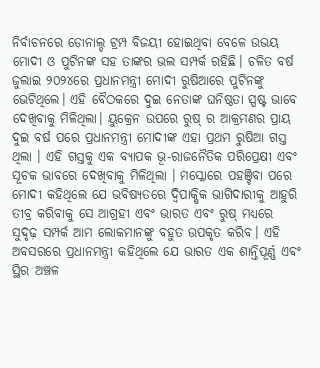ନିର୍ବାଚନରେ ଡୋନାଲ୍ଡ ଟ୍ରମ୍ପ ବିଜୟୀ ହୋଇଥିବା ବେଳେ ଉଭୟ ମୋଦୀ ଓ ପୁଟିନଙ୍କ ସହ ତାଙ୍କର ଭଲ ସମ୍ପର୍କ ରହିଛି। ଚଳିତ ବର୍ଷ ଜୁଲାଇ ୨୦୨୪ରେ ପ୍ରଧାନମନ୍ତ୍ରୀ ମୋଦୀ ରୁଷିଆରେ ପୁଟିନଙ୍କୁ ଭେଟିଥିଲେ। ଏହି ବୈଠକରେ ଦୁଇ ନେତାଙ୍କ ଘନିଷ୍ଠତା ସ୍ପଷ୍ଟ ଭାବେ ଦେଖିବାକୁ ମିଳିଥିଲା। ୟୁକ୍ରେନ ଉପରେ ରୁଷ୍ ର ଆକ୍ରମଣର ପ୍ରାୟ ଦୁଇ ବର୍ଷ ପରେ ପ୍ରଧାନମନ୍ତ୍ରୀ ମୋଦୀଙ୍କ ଏହା ପ୍ରଥମ ରୁଷିଆ ଗସ୍ତ ଥିଲା । ଏହି ଗସ୍ତକୁ ଏକ ବ୍ୟାପକ ଭୂ-ରାଜନୈତିକ ପରିପ୍ରେକ୍ଷୀ ଏବଂ ସୂଚକ ଭାବରେ ଦେଖିବାକୁ ମିଳିଥିଲା । ମସ୍କୋରେ ପହଞ୍ଚିବା ପରେ ମୋଦୀ କହିଥିଲେ ଯେ ଭବିଷ୍ୟତରେ ଦ୍ୱିପାକ୍ଷିକ ଭାଗିଦାରୀକୁ ଆହୁରି ତୀବ୍ର କରିବାକୁ ସେ ଆଗ୍ରହୀ ଏବଂ ଭାରତ ଏବଂ ରୁଷ୍ ମଧ୍ୟରେ ସୁଦୃଢ଼ ସମ୍ପର୍କ ଆମ ଲୋକମାନଙ୍କୁ ବହୁତ ଉପକୃତ କରିବ। ଏହି ଅବସରରେ ପ୍ରଧାନମନ୍ତ୍ରୀ କହିଥିଲେ ଯେ ଭାରତ ଏକ ଶାନ୍ତିପୂର୍ଣ୍ଣ ଏବଂ ସ୍ଥିର ଅଞ୍ଚଳ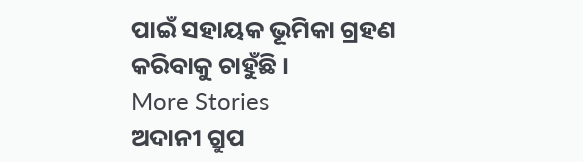ପାଇଁ ସହାୟକ ଭୂମିକା ଗ୍ରହଣ କରିବାକୁ ଚାହୁଁଛି ।
More Stories
ଅଦାନୀ ଗ୍ରୁପ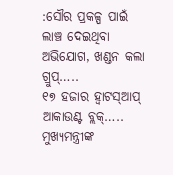:ସୌର ପ୍ରକଳ୍ପ ପାଇଁ ଲାଞ୍ଚ ଦେଇଥିବା ଅଭିଯୋଗ, ଖଣ୍ଡନ କଲା ଗ୍ରୁପ୍…..
୧୭ ହଜାର ହ୍ୱାଟସ୍ଆପ୍ ଆକାଉଣ୍ଟ ବ୍ଲକ୍…..
ମୁଖ୍ୟମନ୍ତ୍ରୀଙ୍କ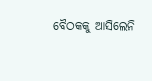ବୈଠକକୁ ଆସିଲେନି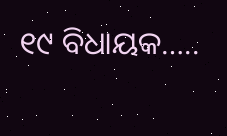୧୯ ବିଧାୟକ…..